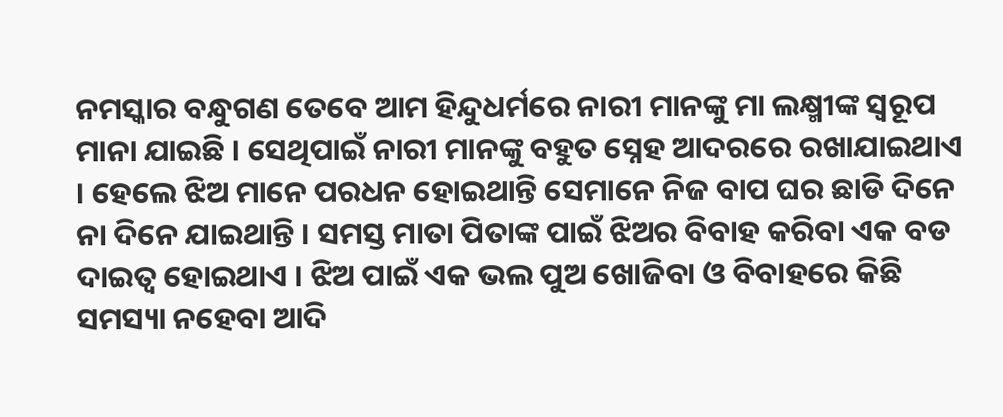ନମସ୍କାର ବନ୍ଧୁଗଣ ତେବେ ଆମ ହିନ୍ଦୁଧର୍ମରେ ନାରୀ ମାନଙ୍କୁ ମା ଲକ୍ଷ୍ମୀଙ୍କ ସ୍ୱରୂପ ମାନା ଯାଇଛି । ସେଥିପାଇଁ ନାରୀ ମାନଙ୍କୁ ବହୁତ ସ୍ନେହ ଆଦରରେ ରଖାଯାଇଥାଏ । ହେଲେ ଝିଅ ମାନେ ପରଧନ ହୋଇଥାନ୍ତି ସେମାନେ ନିଜ ବାପ ଘର ଛାଡି ଦିନେ ନା ଦିନେ ଯାଇଥାନ୍ତି । ସମସ୍ତ ମାତା ପିତାଙ୍କ ପାଇଁ ଝିଅର ବିବାହ କରିବା ଏକ ବଡ ଦାଇତ୍ଵ ହୋଇଥାଏ । ଝିଅ ପାଇଁ ଏକ ଭଲ ପୁଅ ଖୋଜିବା ଓ ବିବାହରେ କିଛି ସମସ୍ୟା ନହେବା ଆଦି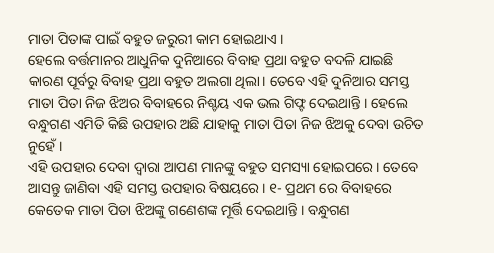ମାତା ପିତାଙ୍କ ପାଇଁ ବହୁତ ଜରୁରୀ କାମ ହୋଇଥାଏ ।
ହେଲେ ବର୍ତ୍ତମାନର ଆଧୁନିକ ଦୁନିଆରେ ବିବାହ ପ୍ରଥା ବହୁତ ବଦଳି ଯାଇଛି କାରଣ ପୂର୍ବରୁ ବିବାହ ପ୍ରଥା ବହୁତ ଅଲଗା ଥିଲା। ତେବେ ଏହି ଦୁନିଆର ସମସ୍ତ ମାତା ପିତା ନିଜ ଝିଅର ବିବାହରେ ନିଶ୍ଚୟ ଏକ ଭଲ ଗିଫ୍ଟ ଦେଇଥାନ୍ତି । ହେଲେ ବନ୍ଧୁଗଣ ଏମିତି କିଛି ଉପହାର ଅଛି ଯାହାକୁ ମାତା ପିତା ନିଜ ଝିଅକୁ ଦେବା ଉଚିତ ନୁହେଁ ।
ଏହି ଉପହାର ଦେବା ଦ୍ଵାରା ଆପଣ ମାନଙ୍କୁ ବହୁତ ସମସ୍ୟା ହୋଇପରେ। ତେବେ ଆସନ୍ତୁ ଜାଣିବା ଏହି ସମସ୍ତ ଉପହାର ବିଷୟରେ। ୧- ପ୍ରଥମ ରେ ବିବାହରେ କେତେକ ମାତା ପିତା ଝିଅଙ୍କୁ ଗଣେଶଙ୍କ ମୂର୍ତ୍ତି ଦେଇଥାନ୍ତି । ବନ୍ଧୁଗଣ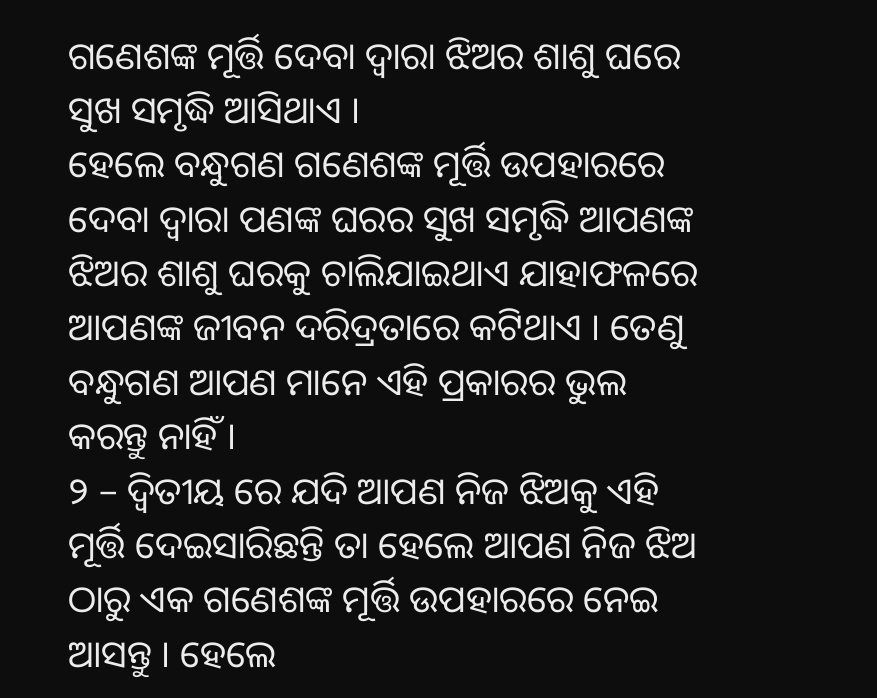ଗଣେଶଙ୍କ ମୂର୍ତ୍ତି ଦେବା ଦ୍ଵାରା ଝିଅର ଶାଶୁ ଘରେ ସୁଖ ସମୃଦ୍ଧି ଆସିଥାଏ ।
ହେଲେ ବନ୍ଧୁଗଣ ଗଣେଶଙ୍କ ମୂର୍ତ୍ତି ଉପହାରରେ ଦେବା ଦ୍ଵାରା ପଣଙ୍କ ଘରର ସୁଖ ସମୃଦ୍ଧି ଆପଣଙ୍କ ଝିଅର ଶାଶୁ ଘରକୁ ଚାଲିଯାଇଥାଏ ଯାହାଫଳରେ ଆପଣଙ୍କ ଜୀବନ ଦରିଦ୍ରତାରେ କଟିଥାଏ । ତେଣୁ ବନ୍ଧୁଗଣ ଆପଣ ମାନେ ଏହି ପ୍ରକାରର ଭୁଲ କରନ୍ତୁ ନାହିଁ ।
୨ – ଦ୍ଵିତୀୟ ରେ ଯଦି ଆପଣ ନିଜ ଝିଅକୁ ଏହି ମୂର୍ତ୍ତି ଦେଇସାରିଛନ୍ତି ତା ହେଲେ ଆପଣ ନିଜ ଝିଅ ଠାରୁ ଏକ ଗଣେଶଙ୍କ ମୂର୍ତ୍ତି ଉପହାରରେ ନେଇ ଆସନ୍ତୁ । ହେଲେ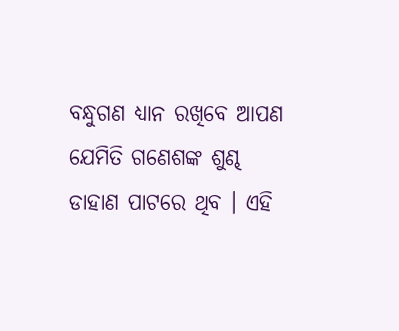ବନ୍ଧୁଗଣ ଧ୍ୟାନ ରଖିବେ ଆପଣ ଯେମିତି ଗଣେଶଙ୍କ ଶୁଣ୍ଢ ଡାହାଣ ପାଟରେ ଥିବ । ଏହି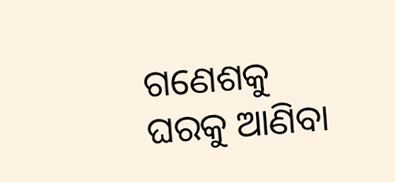ଗଣେଶକୁ ଘରକୁ ଆଣିବା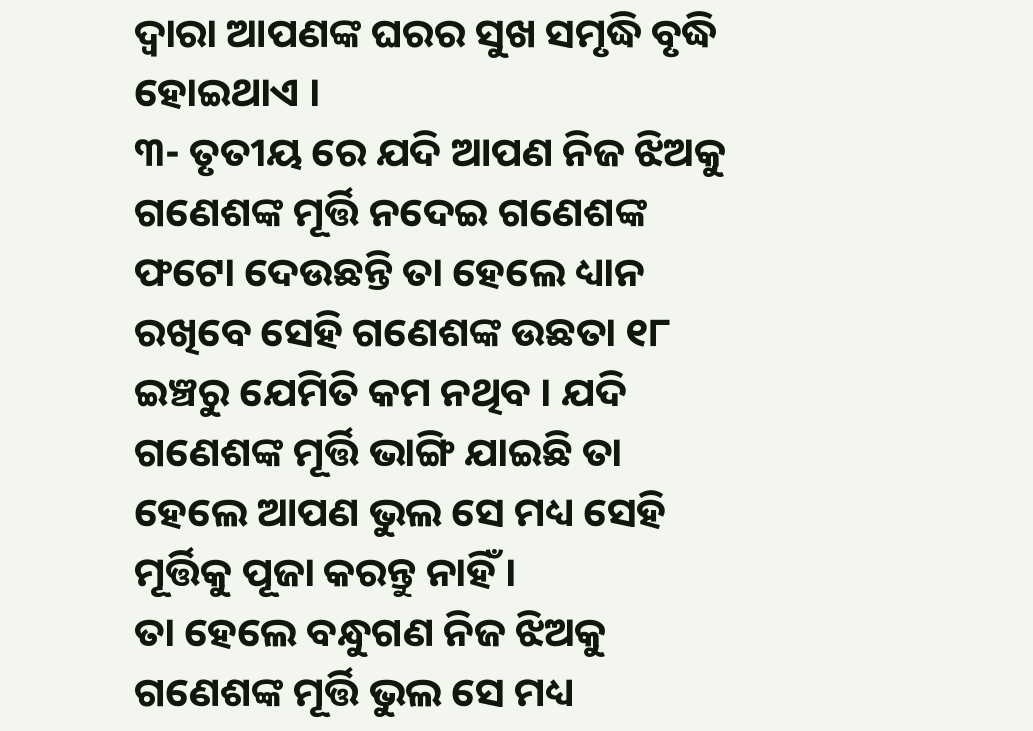ଦ୍ଵାରା ଆପଣଙ୍କ ଘରର ସୁଖ ସମୃଦ୍ଧି ବୃଦ୍ଧି ହୋଇଥାଏ ।
୩- ତୃତୀୟ ରେ ଯଦି ଆପଣ ନିଜ ଝିଅକୁ ଗଣେଶଙ୍କ ମୂର୍ତ୍ତି ନଦେଇ ଗଣେଶଙ୍କ ଫଟୋ ଦେଉଛନ୍ତି ତା ହେଲେ ଧ୍ୟାନ ରଖିବେ ସେହି ଗଣେଶଙ୍କ ଉଛତା ୧୮ ଇଞ୍ଚରୁ ଯେମିତି କମ ନଥିବ । ଯଦି ଗଣେଶଙ୍କ ମୂର୍ତ୍ତି ଭାଙ୍ଗି ଯାଇଛି ତା ହେଲେ ଆପଣ ଭୁଲ ସେ ମଧ୍ୟ ସେହି ମୂର୍ତ୍ତିକୁ ପୂଜା କରନ୍ତୁ ନାହିଁ ।
ତା ହେଲେ ବନ୍ଧୁଗଣ ନିଜ ଝିଅକୁ ଗଣେଶଙ୍କ ମୂର୍ତ୍ତି ଭୁଲ ସେ ମଧ୍ୟ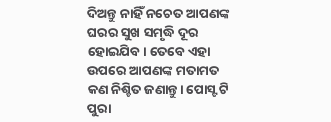ଦିଅନ୍ତୁ ନାହିଁ ନଚେତ ଆପଣଙ୍କ ଘରର ସୁଖ ସମୃଦ୍ଧି ଦୂର ହୋଇଯିବ। ତେବେ ଏହା ଉପରେ ଆପଣଙ୍କ ମତାମତ କଣ ନିଶ୍ଚିତ ଜଣାନ୍ତୁ। ପୋସ୍ଟ ଟି ପୁରା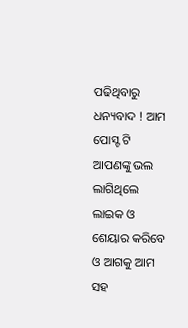ପଢିଥିବାରୁ ଧନ୍ୟବାଦ ! ଆମ ପୋସ୍ଟ ଟି ଆପଣଙ୍କୁ ଭଲ ଲାଗିଥିଲେ ଲାଇକ ଓ ଶେୟାର କରିବେ ଓ ଆଗକୁ ଆମ ସହ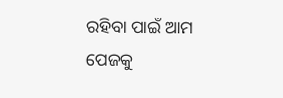ରହିବା ପାଇଁ ଆମ ପେଜକୁ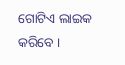ଗୋଟିଏ ଲାଇକ କରିବେ ।